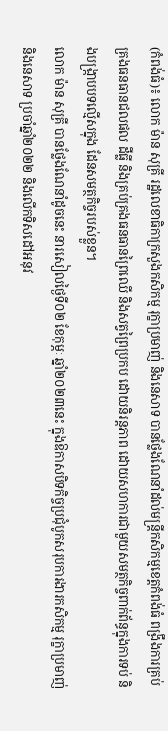(កំពង់ធំ)៖ លោក ម៉ាន សុគ្រី រដ្ឋលេខាធិកាក្រសួងកសិកម្ម រុក្ខាប្រមាញ់ និងនេសាទ បានថ្លែងណែនាំដល់មន្ត្រីកសិកម្មខេត្តកំពង់ធំ ពង្រឹងការគ្រប់គ្រងធនធានជលផល ដីធ្លី និងគ្រប់គ្រងធនធានព្រៃឈើ និងសត្វព្រៃប្រកប ដោយនិរន្តភាព ដោយសហការជាមួយសមត្ថកិច្ចពាក់ព័ន្ធក្នុងការទប់ និងបង្រ្កាបបទល្មើសក្នុង ដែនសមត្ថកិច្ចរបស់ខ្លួន។
លោក ម៉ាន សុគ្រី បានថ្លែងណែនាំដូចនេះ នារសៀលថ្ងៃទី០២ ខែកុម្ភៈ ឆ្នាំ២០២៣នេះ ក្នុងឱកាសបិទកិច្ចប្រជុំបូកសរុបការងារកសិកម្ម រុក្ខាប្រមាញ់ និងនេសាទ ប្រចាំឆ្នាំ២០២២ និងលើកទិសដៅអនុវ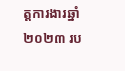ត្តការងារឆ្នាំ២០២៣ រប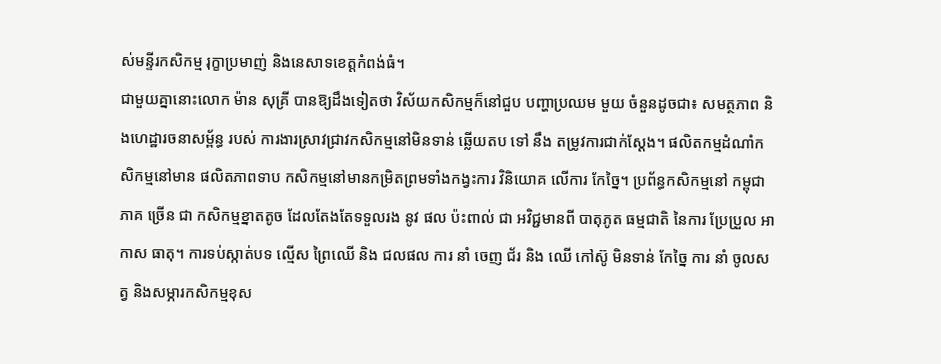ស់មន្ទីរកសិកម្ម រុក្ខាប្រមាញ់ និងនេសាទខេត្តកំពង់ធំ។
ជាមួយគ្នានោះលោក ម៉ាន សុគ្រី បានឱ្យដឹងទៀតថា វិស័យកសិកម្មក៏នៅជួប បញ្ហាប្រឈម មួយ ចំនួនដូចជា៖ សមត្ថភាព និងហេដ្ឋារចនាសម្ព័ន្ធ របស់ ការងារស្រាវជ្រាវកសិកម្មនៅមិនទាន់ ឆ្លើយតប ទៅ នឹង តម្រូវការជាក់ស្តែង។ ផលិតកម្មដំណាំកសិកម្មនៅមាន ផលិតភាពទាប កសិកម្មនៅមានកម្រិតព្រមទាំងកង្វះការ វិនិយោគ លើការ កែច្នៃ។ ប្រព័ន្ធកសិកម្មនៅ កម្ពុជា ភាគ ច្រើន ជា កសិកម្មខ្នាតតូច ដែលតែងតែទទួលរង នូវ ផល ប៉ះពាល់ ជា អវិជ្ជមានពី បាតុភូត ធម្មជាតិ នៃការ ប្រែប្រួល អាកាស ធាតុ។ ការទប់ស្កាត់បទ ល្មើស ព្រៃឈើ និង ជលផល ការ នាំ ចេញ ជ័រ និង ឈើ កៅស៊ូ មិនទាន់ កែច្នៃ ការ នាំ ចូលសត្វ និងសម្ភារកសិកម្មខុស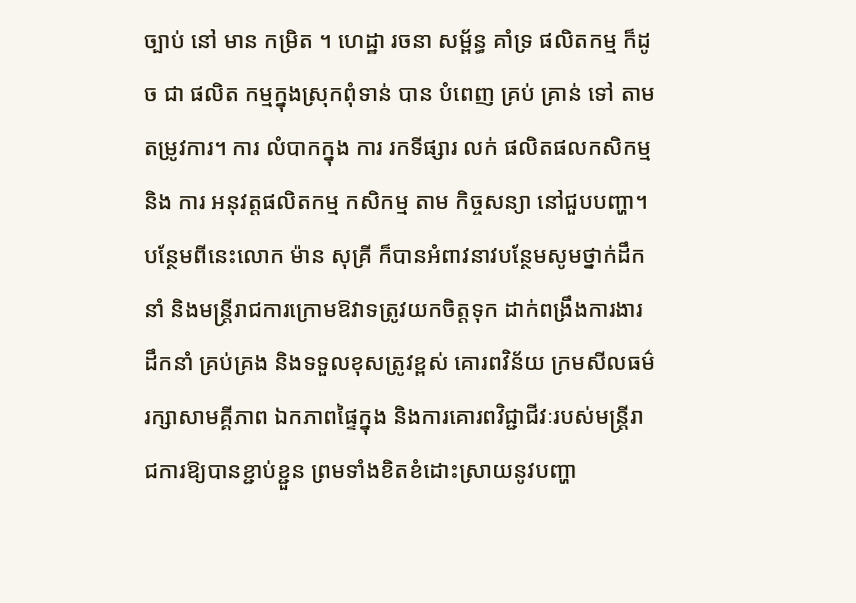ច្បាប់ នៅ មាន កម្រិត ។ ហេដ្ឋា រចនា សម្ព័ន្ធ គាំទ្រ ផលិតកម្ម ក៏ដូច ជា ផលិត កម្មក្នុងស្រុកពុំទាន់ បាន បំពេញ គ្រប់ គ្រាន់ ទៅ តាមតម្រូវការ។ ការ លំបាកក្នុង ការ រកទីផ្សារ លក់ ផលិតផលកសិកម្ម និង ការ អនុវត្តផលិតកម្ម កសិកម្ម តាម កិច្ចសន្យា នៅជួបបញ្ហា។
បន្ថែមពីនេះលោក ម៉ាន សុគ្រី ក៏បានអំពាវនាវបន្ថែមសូមថ្នាក់ដឹកនាំ និងមន្រ្តីរាជការក្រោមឱវាទត្រូវយកចិត្តទុក ដាក់ពង្រឹងការងារដឹកនាំ គ្រប់គ្រង និងទទួលខុសត្រូវខ្ពស់ គោរពវិន័យ ក្រមសីលធម៌ រក្សាសាមគ្គីភាព ឯកភាពផ្ទៃក្នុង និងការគោរពវិជ្ជាជីវៈរបស់មន្រ្តីរាជការឱ្យបានខ្ជាប់ខ្ជួន ព្រមទាំងខិតខំដោះស្រាយនូវបញ្ហា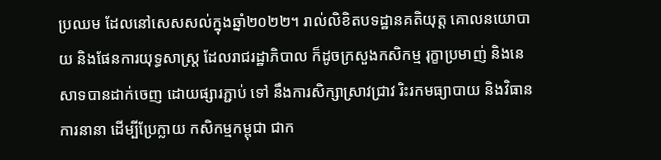ប្រឈម ដែលនៅសេសសល់ក្នុងឆ្នាំ២០២២។ រាល់លិខិតបទដ្ឋានគតិយុត្ត គោលនយោបាយ និងផែនការយុទ្ធសាស្ត្រ ដែលរាជរដ្ឋាភិបាល ក៏ដូចក្រសួងកសិកម្ម រុក្ខាប្រមាញ់ និងនេសាទបានដាក់ចេញ ដោយផ្សារភ្ជាប់ ទៅ នឹងការសិក្សាស្រាវជ្រាវ រិះរកមធ្យាបាយ និងវិធានការនានា ដើម្បីប្រែក្លាយ កសិកម្មកម្ពុជា ជាក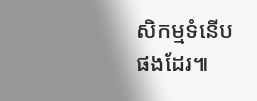សិកម្មទំនើបផងដែរ៕